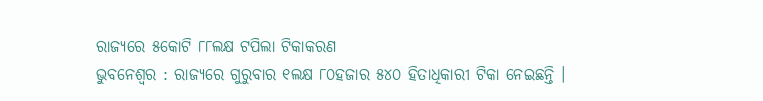ରାଜ୍ୟରେ ୫କୋଟି ୮୮ଲକ୍ଷ ଟପିଲା ଟିକାକରଣ
ଭୁବନେଶ୍ୱର : ରାଜ୍ୟରେ ଗୁରୁବାର ୧ଲକ୍ଷ ୮୦ହଜାର ୫୪୦ ହିତାଧିକାରୀ ଟିକା ନେଇଛନ୍ତି ।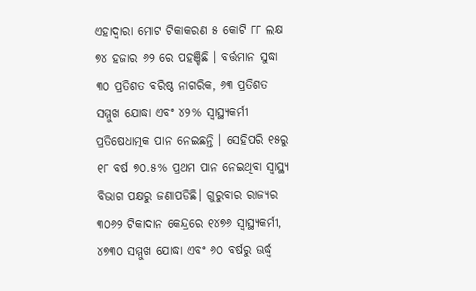ଏହାଦ୍ବାରା ମୋଟ ଟିକାକରଣ ୫ କୋଟି ୮୮ ଲକ୍ଷ ୭୪ ହଜାର ୬୨ ରେ ପହଞ୍ଚିଛି । ବର୍ତ୍ତମାନ ସୁଦ୍ଧା ୩୦ ପ୍ରତିଶତ ବରିଷ୍ଠ ନାଗରିକ, ୬୩ ପ୍ରତିଶତ ସମ୍ମୁଖ ଯୋଦ୍ଧା ଏବଂ ୪୨% ସ୍ବାସ୍ଥ୍ୟକର୍ମୀ ପ୍ରତିଷେଧାତ୍ମକ ପାନ ନେଇଛନ୍ତି । ସେହିପରି ୧୫ରୁ ୧୮ ବର୍ଷ ୭୦.୫% ପ୍ରଥମ ପାନ ନେଇଥିବା ସ୍ବାସ୍ଥ୍ୟ ବିଭାଗ ପକ୍ଷରୁ ଜଣାପଡିଛି। ଗୁରୁବାର ରାଜ୍ୟର ୩୦୬୨ ଟିକାଦାନ କେନ୍ଦ୍ରରେ ୧୪୭୬ ସ୍ବାସ୍ଥ୍ୟକର୍ମୀ, ୪୭୩୦ ସମ୍ମୁଖ ଯୋଦ୍ଧା ଏବଂ ୬୦ ବର୍ଷରୁ ଊର୍ଦ୍ଧ୍ବ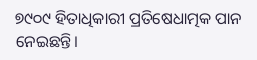୭୯୦୯ ହିତାଧିକାରୀ ପ୍ରତିଷେଧାତ୍ମକ ପାନ ନେଇଛନ୍ତି।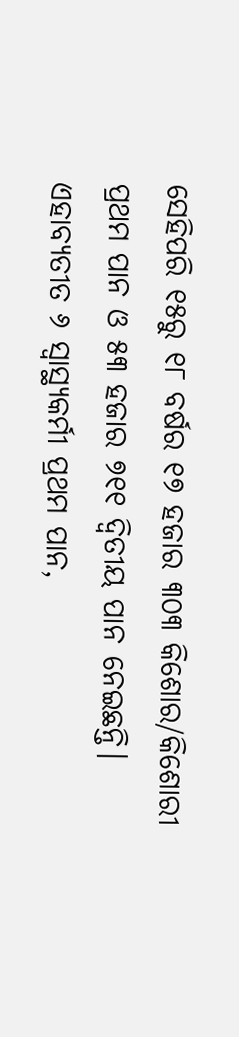ସେହିପରି ୧୫ରୁ ୧୮ ବର୍ଷର ୧୭ ହଜାର ୩୦୩ କିଶୋର/କିଶୋରୀ ପ୍ରଥମ ପାନ ଓ ୫୩ ହଜାର ୭୧୧ ଦ୍ବିତୀୟ ପାନ ନେଇଛନ୍ତି। ଏହାବ୍ୟତୀତ ୬ ସ୍ବାସ୍ଥ୍ୟକର୍ମୀ ପ୍ରଥମ ପାନ,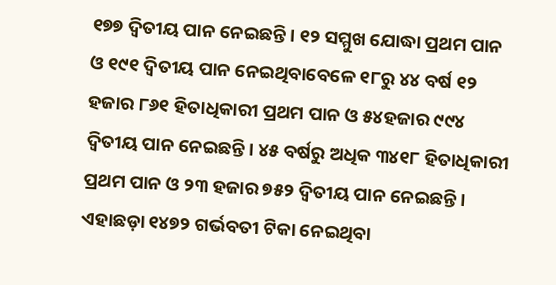୧୭୭ ଦ୍ବିତୀୟ ପାନ ନେଇଛନ୍ତି। ୧୨ ସମ୍ମୁଖ ଯୋଦ୍ଧା ପ୍ରଥମ ପାନ ଓ ୧୯୧ ଦ୍ବିତୀୟ ପାନ ନେଇଥିବାବେଳେ ୧୮ରୁ ୪୪ ବର୍ଷ ୧୨ ହଜାର ୮୬୧ ହିତାଧିକାରୀ ପ୍ରଥମ ପାନ ଓ ୫୪ହଜାର ୯୯୪ ଦ୍ବିତୀୟ ପାନ ନେଇଛନ୍ତି। ୪୫ ବର୍ଷରୁ ଅଧିକ ୩୪୧୮ ହିତାଧିକାରୀ ପ୍ରଥମ ପାନ ଓ ୨୩ ହଜାର ୭୫୨ ଦ୍ବିତୀୟ ପାନ ନେଇଛନ୍ତି। ଏହାଛଡ଼ା ୧୪୭୨ ଗର୍ଭବତୀ ଟିକା ନେଇଥିବା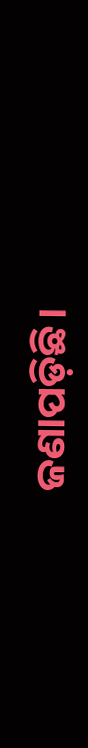ଜଣାପଡ଼ିଛି।